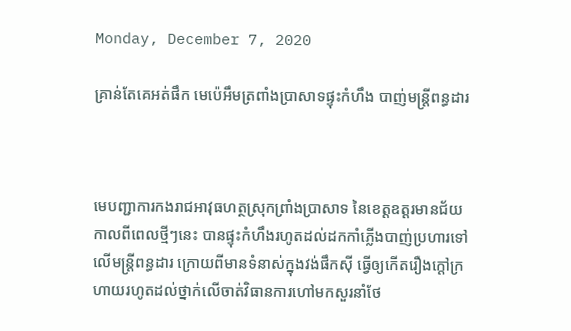Monday, December 7, 2020

គ្រាន់តែគេអត់ផឹក មេប៉េអឹមត្រពាំងប្រាសាទផ្ទុះកំហឹង បាញ់មន្រ្តីពន្ធដារ



មេបញ្ជាការកងរាជអាវុធហត្ថស្រុកព្រាំងប្រាសាទ នៃខេត្តឧត្តរមានជ័យ កាលពីពេលថ្មីៗនេះ បានផ្ទុះកំហឹងរហូតដល់ដកកាំភ្លើងបាញ់ប្រហារទៅលើមន្រ្តីពន្ធដារ ក្រោយពីមានទំនាស់ក្នុងវង់ផឹកស៊ី ធ្វើឲ្យកើតរឿងក្តៅក្រហាយរហូតដល់ថ្នាក់លើចាត់វិធានការហៅមកសួរនាំថែ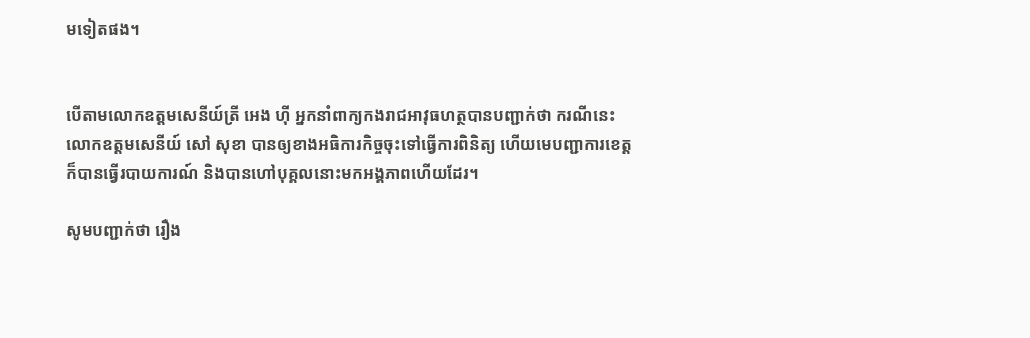មទៀតផង។


បើតាមលោកឧត្តមសេនីយ៍ត្រី អេង ហ៊ី អ្នកនាំពាក្យកងរាជអាវុធហត្ថបានបញ្ជាក់ថា ករណីនេះ លោកឧត្តមសេនីយ៍ សៅ សុខា បានឲ្យខាងអធិការកិច្ចចុះទៅធ្វើការពិនិត្យ ហើយមេបញ្ជាការខេត្ត ក៏បានធ្វើរបាយការណ៍ និងបានហៅបុគ្គលនោះមកអង្គភាពហើយដែរ។

សូមបញ្ជាក់ថា រឿង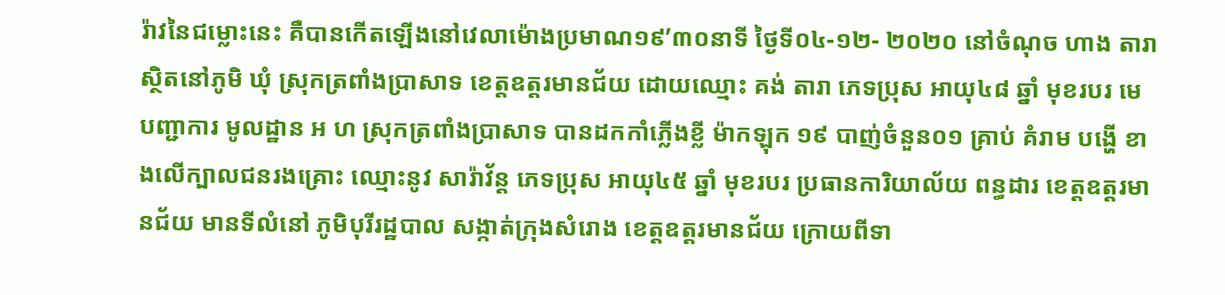រ៉ាវនៃជម្លោះនេះ គឺបានកើតឡើងនៅវេលាម៉ោងប្រមាណ១៩’៣០នាទី ថ្ងៃទី០៤-១២- ២០២០ នៅចំណុច ហាង តារា ស្ថិតនៅភូមិ ឃុំ ស្រុកត្រពាំងប្រាសាទ ខេត្តឧត្ដរមានជ័យ ដោយឈ្មោះ គង់ តារា ភេទប្រុស អាយុ៤៨ ឆ្នាំ មុខរបរ មេបញ្ជាការ មូលដ្ឋាន អ ហ ស្រុកត្រពាំងប្រាសាទ បានដកកាំភ្លើងខ្លី ម៉ាកឡុក ១៩ បាញ់ចំនួន០១ គ្រាប់ គំរាម បង្ហើ ខាងលើក្បាលជនរងគ្រោះ ឈ្មោះនូវ សារ៉ាវ័ន្ត ភេទប្រុស អាយុ៤៥ ឆ្នាំ មុខរបរ ប្រធានការិយាល័យ ពន្ធដារ ខេត្តឧត្ដរមានជ័យ មានទីលំនៅ ភូមិបុរីរដ្ឋបាល សង្កាត់ក្រុងសំរោង ខេត្តឧត្ដរមានជ័យ ក្រោយពីទា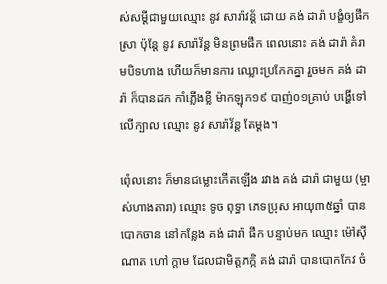ស់សម្ដីជាមួយឈ្មោះ នូវ សារ៉ាវន្ត័ ដោយ គង់ ដារ៉ា បង្ខំឲ្យផឹកស្រា ប៉ុន្តែ នូវ សារ៉ាវ័ន្ត មិនព្រមផឹក ពេលនោះ គង់ ដារ៉ា គំរាមបិទហាង ហើយក៏មានការ ឈ្លោះប្រកែកគ្នា រួចមក គង់ ដារ៉ា ក៏បានដក កាំភ្លើងខ្លី ម៉ាកឡុក១៩ បាញ់០១គ្រាប់ បង្ហើទៅ លើក្បាល ឈ្មោះ នូវ សារ៉ាវ័ន្ត តែម្ដង។

ពេុំលនោះ ក៏មានជម្លោះកើតឡើង រវាង គង់ ដារ៉ា ជាមួយ (ម្ចាស់ហាងតារា) ឈ្មោះ ទូច ពុទ្ធា ភេទប្រុស អាយុ៣៥ឆ្នាំ បានបោកចាន នៅកន្លែង គង់ ដារ៉ា ផឹក បន្ទាប់មក ឈ្មោះ ម៉ៅស៊ី ណាត ហៅ ក្តាម ដែលជាមិត្តភក្កិ គង់ ដារ៉ា បានបោកកែវ ចំ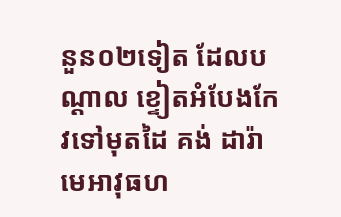នួន០២ទៀត ដែលបណ្ដាល ខ្ទៀតអំបែងកែវទៅមុតដៃ គង់ ដារ៉ា មេអាវុធហ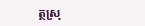ត្ថស្រុ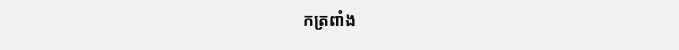កត្រពាំង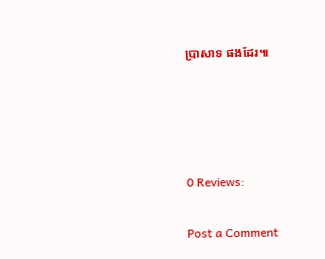ប្រាសាទ ផងដែរ៕




0 Reviews:

Post a Comment